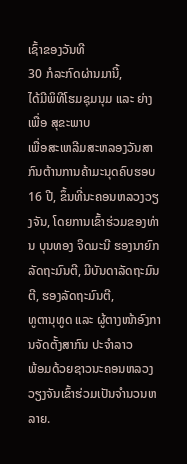ເຊົ້າຂອງວັນທີ
30 ກໍລະກົດຜ່ານມານີ້,
ໄດ້ມີພິທີໂຮມຊຸມນຸມ ແລະ ຍ່າງເພື່ອ ສຸຂະພາບ
ເພື່ອສະເຫລີມສະຫລອງວັນສາກົນຕ້ານການຄ້າມະນຸດຄົບຮອບ 16 ປີ, ຂຶ້ນທີ່ນະຄອນຫລວງວຽງຈັນ, ໂດຍການເຂົ້າຮ່ວມຂອງທ່ານ ບຸນທອງ ຈິດມະນີ ຮອງນາຍົກລັດຖະມົນຕີ, ມີບັນດາລັດຖະມົນຕີ, ຮອງລັດຖະມົນຕີ,
ທູຕານຸທູດ ແລະ ຜູ້ຕາງໜ້າອົງການຈັດຕັ້ງສາກົນ ປະຈຳລາວ
ພ້ອມດ້ວຍຊາວນະຄອນຫລວງວຽງຈັນເຂົ້າຮ່ວມເປັນຈຳນວນຫລາຍ.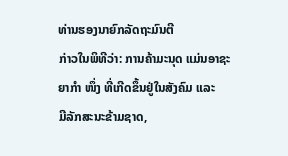ທ່ານຮອງນາຍົກລັດຖະມົນຕີ
ກ່າວໃນພິທີວ່າ: ການຄ້າມະນຸດ ແມ່ນອາຊະຍາກຳ ໜຶ່ງ ທີ່ເກີດຂຶ້ນຢູ່ໃນສັງຄົມ ແລະ
ມີລັກສະນະຂ້າມຊາດ,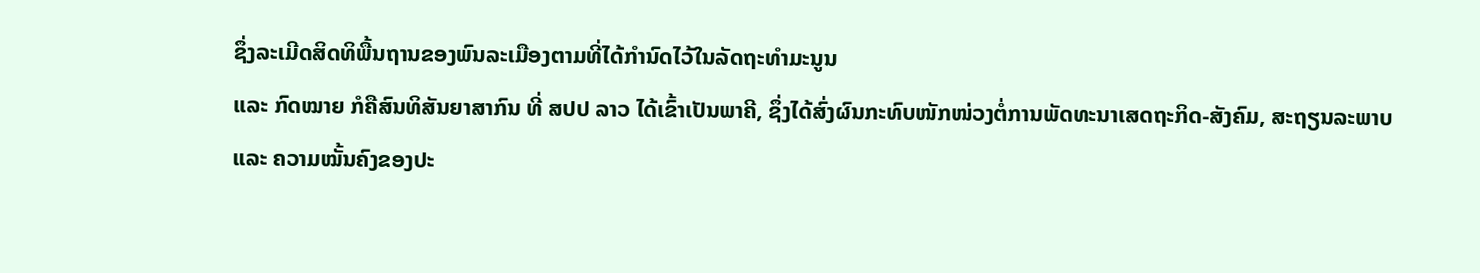ຊຶ່ງລະເມີດສິດທິພື້ນຖານຂອງພົນລະເມືອງຕາມທີ່ໄດ້ກຳນົດໄວ້ໃນລັດຖະທຳມະນູນ
ແລະ ກົດໝາຍ ກໍຄືສົນທິສັນຍາສາກົນ ທີ່ ສປປ ລາວ ໄດ້ເຂົ້າເປັນພາຄີ, ຊຶ່ງໄດ້ສົ່ງຜົນກະທົບໜັກໜ່ວງຕໍ່ການພັດທະນາເສດຖະກິດ-ສັງຄົມ, ສະຖຽນລະພາບ
ແລະ ຄວາມໝັ້ນຄົງຂອງປະ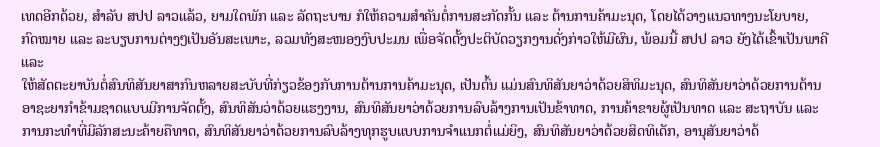ເທດອີກດ້ວຍ, ສຳລັບ ສປປ ລາວແລ້ວ, ຍາມໃດພັກ ແລະ ລັດຖະບານ ກໍໃຫ້ຄວາມສຳຄັນຕໍ່ການສະກັດກັ້ນ ແລະ ຕ້ານການຄ້າມະນຸດ, ໂດຍໄດ້ວາງແນວທາງນະໂຍບາຍ, ກົດໝາຍ ແລະ ລະບຽບການຕ່າງໆເປັນອັນສະເພາະ, ລວມທັງສະໜອງງົບປະມນ ເພື່ອຈັດຕັ້ງປະຕິບັດວຽກງານດັ່ງກ່າວໃຫ້ມີຜົນ, ພ້ອມນີ້ ສປປ ລາວ ຍັງໄດ້ເຂົ້າເປັນພາຄີ ແລະ
ໃຫ້ສັດຕະຍາບັນຕໍ່ສົນທິສັນຍາສາກົນຫລາຍສະບັບທີ່ກ່ຽວຂ້ອງກັບການຕ້ານການຄ້າມະນຸດ, ເປັນຕົ້ນ ແມ່ນສົນທິສັນຍາວ່າດ້ວຍສິທິມະນຸດ, ສົນທິສັນຍາວ່າດ້ວຍການຕ້ານອາຊະຍາກຳຂ້າມຊາດແບບມີການຈັດຕັ້ງ, ສົນທິສັນວ່າດ້ວຍແຮງງານ, ສົນທິສັນຍາວ່າດ້ວຍການລົບລ້າງການເປັນຂ້າທາດ, ການຄ້າຂາຍຜູ້ເປັນທາດ ແລະ ສະຖາບັນ ແລະ ການກະທຳທີ່ມີລັກສະນະຄ້າຍຄືທາດ, ສົນທິສັນຍາວ່າດ້ວຍການລົບລ້າງທຸກຮູບແບບການຈຳແນກຕໍ່ແມ່ຍິງ, ສົນທິສັນຍາວ່າດ້ວຍສິດທິເດັກ, ອານຸສັນຍາວ່າດ້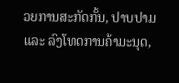ວຍການສະກັດກັ້ນ, ປາບປາມ ແລະ ລົງໂທດການຄ້າມະນຸດ,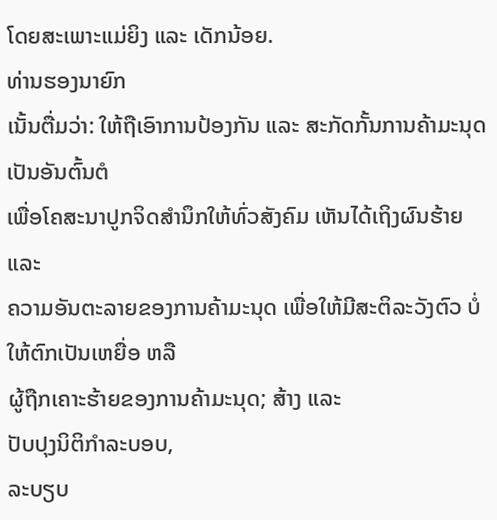ໂດຍສະເພາະແມ່ຍິງ ແລະ ເດັກນ້ອຍ.
ທ່ານຮອງນາຍົກ
ເນັ້ນຕື່ມວ່າ: ໃຫ້ຖືເອົາການປ້ອງກັນ ແລະ ສະກັດກັ້ນການຄ້າມະນຸດ ເປັນອັນຕົ້ນຕໍ
ເພື່ອໂຄສະນາປູກຈິດສຳນຶກໃຫ້ທົ່ວສັງຄົມ ເຫັນໄດ້ເຖິງຜົນຮ້າຍ ແລະ
ຄວາມອັນຕະລາຍຂອງການຄ້າມະນຸດ ເພື່ອໃຫ້ມີສະຕິລະວັງຕົວ ບໍ່ໃຫ້ຕົກເປັນເຫຍື່ອ ຫລື
ຜູ້ຖືກເຄາະຮ້າຍຂອງການຄ້າມະນຸດ; ສ້າງ ແລະ
ປັບປຸງນິຕິກຳລະບອບ,
ລະບຽບ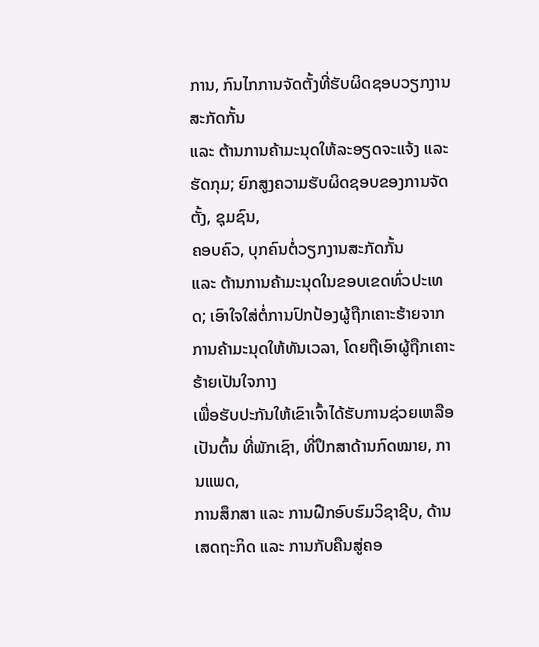ການ, ກົນໄກການຈັດຕັ້ງທີ່ຮັບຜິດຊອບວຽກງານສະກັດກັ້ນ
ແລະ ຕ້ານການຄ້າມະນຸດໃຫ້ລະອຽດຈະແຈ້ງ ແລະ ຮັດກຸມ; ຍົກສູງຄວາມຮັບຜິດຊອບຂອງການຈັດຕັ້ງ, ຊຸມຊົນ,
ຄອບຄົວ, ບຸກຄົນຕໍ່ວຽກງານສະກັດກັ້ນ
ແລະ ຕ້ານການຄ້າມະນຸດໃນຂອບເຂດທົ່ວປະເທດ; ເອົາໃຈໃສ່ຕໍ່ການປົກປ້ອງຜູ້ຖືກເຄາະຮ້າຍຈາກການຄ້າມະນຸດໃຫ້ທັນເວລາ, ໂດຍຖືເອົາຜູ້ຖືກເຄາະຮ້າຍເປັນໃຈກາງ
ເພື່ອຮັບປະກັນໃຫ້ເຂົາເຈົ້າໄດ້ຮັບການຊ່ວຍເຫລືອ ເປັນຕົ້ນ ທີ່ພັກເຊົາ, ທີ່ປຶກສາດ້ານກົດໝາຍ, ການແພດ,
ການສຶກສາ ແລະ ການຝືກອົບຮົມວິຊາຊີບ, ດ້ານເສດຖະກິດ ແລະ ການກັບຄືນສູ່ຄອ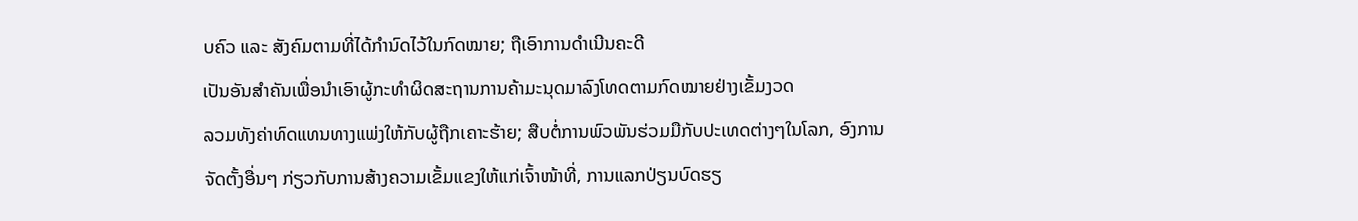ບຄົວ ແລະ ສັງຄົມຕາມທີ່ໄດ້ກຳນົດໄວ້ໃນກົດໝາຍ; ຖືເອົາການດຳເນີນຄະດີ
ເປັນອັນສຳຄັນເພື່ອນຳເອົາຜູ້ກະທຳຜິດສະຖານການຄ້າມະນຸດມາລົງໂທດຕາມກົດໝາຍຢ່າງເຂັ້ມງວດ
ລວມທັງຄ່າທົດແທນທາງແພ່ງໃຫ້ກັບຜູ້ຖືກເຄາະຮ້າຍ; ສືບຕໍ່ການພົວພັນຮ່ວມມືກັບປະເທດຕ່າງໆໃນໂລກ, ອົງການຈັດຕັ້ງອື່ນໆ ກ່ຽວກັບການສ້າງຄວາມເຂັ້ມແຂງໃຫ້ແກ່ເຈົ້າໜ້າທີ່, ການແລກປ່ຽນບົດຮຽ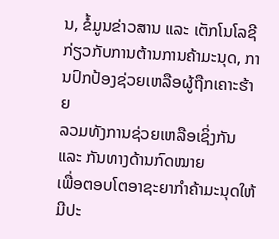ນ, ຂໍ້ມູນຂ່າວສານ ແລະ ເຕັກໂນໂລຊີ ກ່ຽວກັບການຕ້ານການຄ້າມະນຸດ, ການປົກປ້ອງຊ່ວຍເຫລືອຜູ້ຖືກເຄາະຮ້າຍ
ລວມທັງການຊ່ວຍເຫລືອເຊິ່ງກັນ ແລະ ກັນທາງດ້ານກົດໝາຍ
ເພື່ອຕອບໂຕອາຊະຍາກຳຄ້າມະນຸດໃຫ້ມີປະ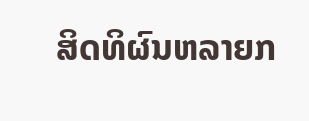ສິດທິຜົນຫລາຍກ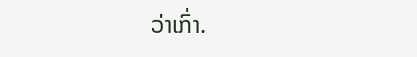ວ່າເກົ່າ.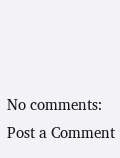No comments:
Post a Comment